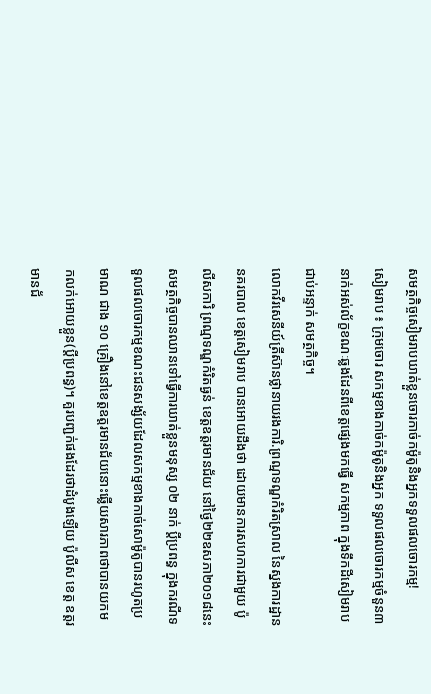សមត្ថកិច្ចសៀមរាបឃាត់ខ្លួនចោរកាច់កម៉ូតូនិងអ្នកទទួលផលចោរកម្ម!
សៀមរាប ៖ ក្រុមចោរ សកម្មខាងកាច់កម៉ូតូនិងអ្នក ទទួលផលចោរកម្មចំនួន៣នាក់អស់ល័ក្ខខណៈឆ្លងដែនពីខេត្តផ្សេងមកធ្វើ សកម្មភាព ក្នុងទឹកដីសៀមរាបជាប់អន្ទាក់ សមត្ថកិច្ច។
លោកវីរសេនីយ៍ត្រីស៊ានថ្លានាយរងការិ.ព្រណ្មទណ្ឌកំរិតស្រាល នៃស្នងការដ្ឋាននគរបាល ខេត្តសៀមរាប បានអោយដឹងថា ដោយមានការសហការជាមួយ ប៉ូលីសការិ ព្រណ្មទណ្ឌកំរិតធ្ងន់ ខេត្តឧត្តរមានជ័យ នៅថ្ងៃ២២ឧសភា២០១៨នេះសមត្ថកិច្ចបានឈានទៅធ្វើការឃាត់ខ្លួនមនុស្ស ០២ នាក់ ប្តីប្រពន្ធ ក្នុងករណីទទួលផលចោរកម្មខណះជនសង្ស័យដែលសកម្មខាងកាច់សោម៉ូតូបានរហូតប្រមាណ ជាង ១០ គ្រឿងនៅខេត្តឧត្តរមានជ័យនោះឆ្លើយសារភាពថាបានយកមកលក់អោយខ្លួន(ប្តីប្រពន្ធ)។ គួរបញ្ជក់ផងដែរថាដំបូងឡើយ ប៉ូលីស ខេត្ត ឧត្តរមានជ័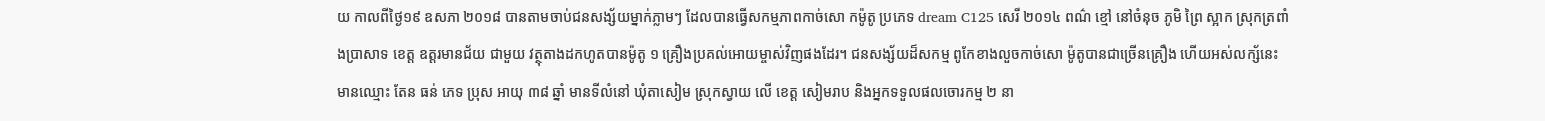យ កាលពីថ្ងៃ១៩ ឧសភា ២០១៨ បានតាមចាប់ជនសង្ស័យម្នាក់ភ្លាមៗ ដែលបានធ្វើសកម្មភាពកាច់សោ កម៉ូតូ ប្រភេទ dream C125 សេរី ២០១៤ ពណ៌ ខ្មៅ នៅចំនុច ភូមិ ព្រៃ ស្អាក ស្រុកត្រពាំងប្រាសាទ ខេត្ត ឧត្តរមានជ័យ ជាមួយ វត្ថុតាងដកហូតបានម៉ូតូ ១ គ្រឿងប្រគល់អោយម្ចាស់វិញផងដែរ។ ជនសង្ស័យដ៏សកម្ម ពូកែខាងលួចកាច់សោ ម៉ូតូបានជាច្រើនគ្រឿង ហើយអស់លក្ស័នេះ មានឈ្មោះ តែន ធន់ ភេទ ប្រុស អាយុ ៣៨ ឆ្នាំ មានទីលំនៅ ឃុំតាសៀម ស្រុកស្វាយ លើ ខេត្ត សៀមរាប និងអ្នកទទួលផលចោរកម្ម ២ នា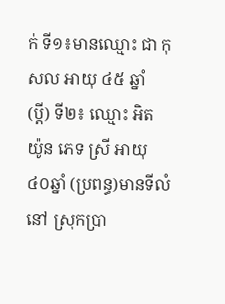ក់ ទី១៖មានឈ្មោះ ជា កុសល អាយុ ៤៥ ឆ្នាំ (ប្តី) ទី២៖ ឈ្មោះ អិត យ៉ូន ភេទ ស្រី អាយុ ៤០ឆ្នាំ (ប្រពន្ធ)មានទីលំនៅ ស្រុកប្រា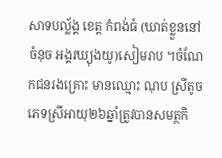សាទបល្ល័ង្គ ខេត្ត កំពង់ធំ (ឃាត់ខ្លួននៅចំនុច អង្គរឃ្យុងយូ)សៀមរាប ។ចំណែកជនរងគ្រោះ មានឈ្មោះ ណុប ស្រីតូច ភេទស្រីអាយុ២៦ឆ្នាំត្រូវបានសមត្ថកិ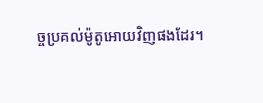ច្ចប្រគល់ម៉ូតូអោយវិញផងដែរ។